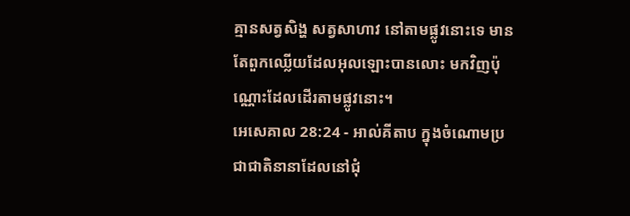គ្មានសត្វសិង្ហ សត្វសាហាវ នៅតាមផ្លូវនោះទេ មានតែពួកឈ្លើយដែលអុលឡោះបានលោះ មកវិញប៉ុណ្ណោះដែលដើរតាមផ្លូវនោះ។
អេសេគាល 28:24 - អាល់គីតាប ក្នុងចំណោមប្រជាជាតិនានាដែលនៅជុំ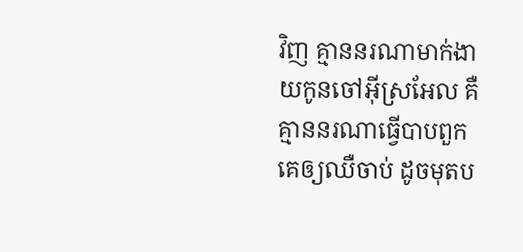វិញ គ្មាននរណាមាក់ងាយកូនចៅអ៊ីស្រអែល គឺគ្មាននរណាធ្វើបាបពួកគេឲ្យឈឺចាប់ ដូចមុតប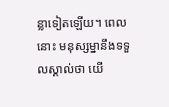ន្លាទៀតឡើយ។ ពេលនោះ មនុស្សម្នានឹងទទួលស្គាល់ថា យើ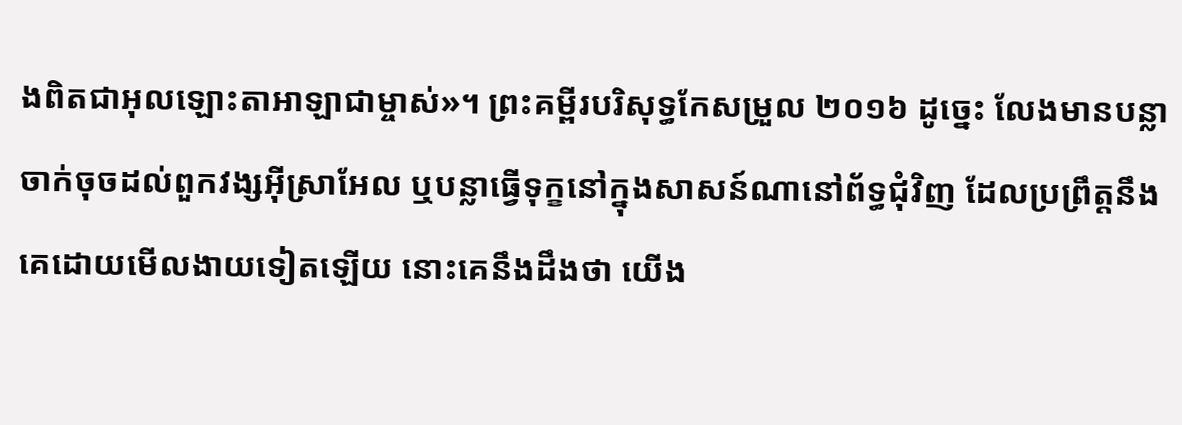ងពិតជាអុលឡោះតាអាឡាជាម្ចាស់»។ ព្រះគម្ពីរបរិសុទ្ធកែសម្រួល ២០១៦ ដូច្នេះ លែងមានបន្លាចាក់ចុចដល់ពួកវង្សអ៊ីស្រាអែល ឬបន្លាធ្វើទុក្ខនៅក្នុងសាសន៍ណានៅព័ទ្ធជុំវិញ ដែលប្រព្រឹត្តនឹងគេដោយមើលងាយទៀតឡើយ នោះគេនឹងដឹងថា យើង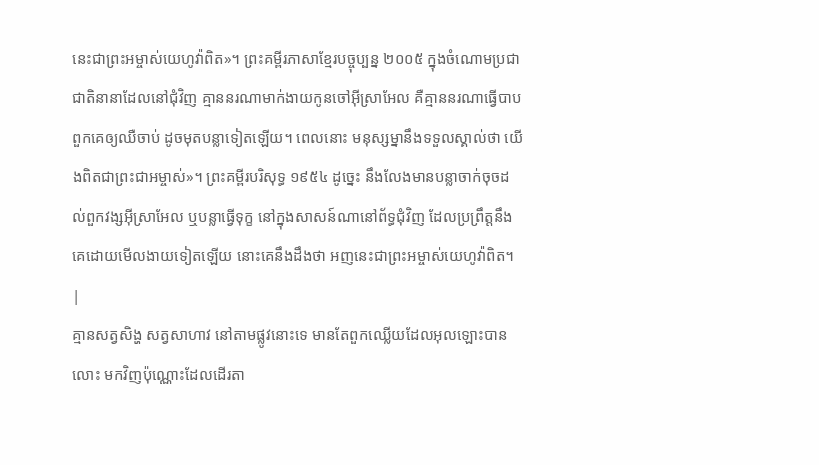នេះជាព្រះអម្ចាស់យេហូវ៉ាពិត»។ ព្រះគម្ពីរភាសាខ្មែរបច្ចុប្បន្ន ២០០៥ ក្នុងចំណោមប្រជាជាតិនានាដែលនៅជុំវិញ គ្មាននរណាមាក់ងាយកូនចៅអ៊ីស្រាអែល គឺគ្មាននរណាធ្វើបាបពួកគេឲ្យឈឺចាប់ ដូចមុតបន្លាទៀតឡើយ។ ពេលនោះ មនុស្សម្នានឹងទទួលស្គាល់ថា យើងពិតជាព្រះជាអម្ចាស់»។ ព្រះគម្ពីរបរិសុទ្ធ ១៩៥៤ ដូច្នេះ នឹងលែងមានបន្លាចាក់ចុចដល់ពួកវង្សអ៊ីស្រាអែល ឬបន្លាធ្វើទុក្ខ នៅក្នុងសាសន៍ណានៅព័ទ្ធជុំវិញ ដែលប្រព្រឹត្តនឹងគេដោយមើលងាយទៀតឡើយ នោះគេនឹងដឹងថា អញនេះជាព្រះអម្ចាស់យេហូវ៉ាពិត។ |
គ្មានសត្វសិង្ហ សត្វសាហាវ នៅតាមផ្លូវនោះទេ មានតែពួកឈ្លើយដែលអុលឡោះបានលោះ មកវិញប៉ុណ្ណោះដែលដើរតា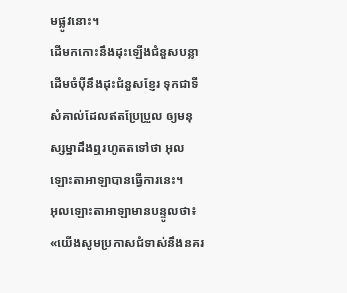មផ្លូវនោះ។
ដើមកកោះនឹងដុះឡើងជំនួសបន្លា ដើមចំប៉ីនឹងដុះជំនួសខ្ញែរ ទុកជាទីសំគាល់ដែលឥតប្រែប្រួល ឲ្យមនុស្សម្នាដឹងឮរហូតតទៅថា អុលឡោះតាអាឡាបានធ្វើការនេះ។
អុលឡោះតាអាឡាមានបន្ទូលថា៖ «យើងសូមប្រកាសជំទាស់នឹងនគរ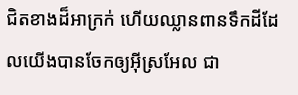ជិតខាងដ៏អាក្រក់ ហើយឈ្លានពានទឹកដីដែលយើងបានចែកឲ្យអ៊ីស្រអែល ជា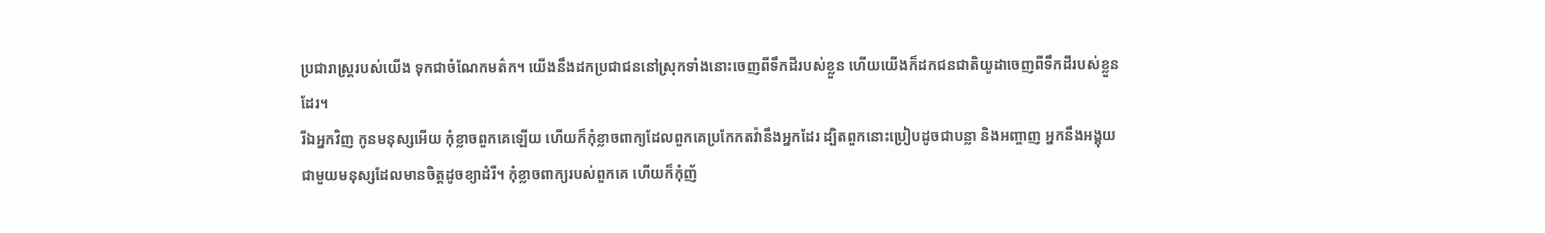ប្រជារាស្ត្ររបស់យើង ទុកជាចំណែកមត៌ក។ យើងនឹងដកប្រជាជននៅស្រុកទាំងនោះចេញពីទឹកដីរបស់ខ្លួន ហើយយើងក៏ដកជនជាតិយូដាចេញពីទឹកដីរបស់ខ្លួនដែរ។
រីឯអ្នកវិញ កូនមនុស្សអើយ កុំខ្លាចពួកគេឡើយ ហើយក៏កុំខ្លាចពាក្យដែលពួកគេប្រកែកតវ៉ានឹងអ្នកដែរ ដ្បិតពួកនោះប្រៀបដូចជាបន្លា និងអញ្ចាញ អ្នកនឹងអង្គុយជាមួយមនុស្សដែលមានចិត្តដូចខ្យាដំរី។ កុំខ្លាចពាក្យរបស់ពួកគេ ហើយក៏កុំញ័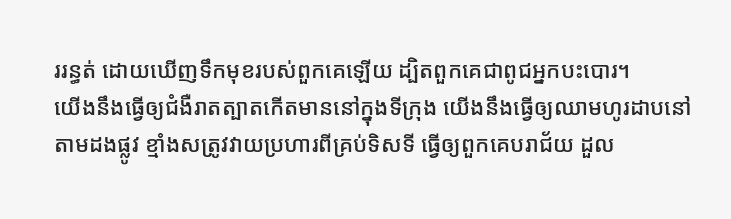ររន្ធត់ ដោយឃើញទឹកមុខរបស់ពួកគេឡើយ ដ្បិតពួកគេជាពូជអ្នកបះបោរ។
យើងនឹងធ្វើឲ្យជំងឺរាតត្បាតកើតមាននៅក្នុងទីក្រុង យើងនឹងធ្វើឲ្យឈាមហូរដាបនៅតាមដងផ្លូវ ខ្មាំងសត្រូវវាយប្រហារពីគ្រប់ទិសទី ធ្វើឲ្យពួកគេបរាជ័យ ដួល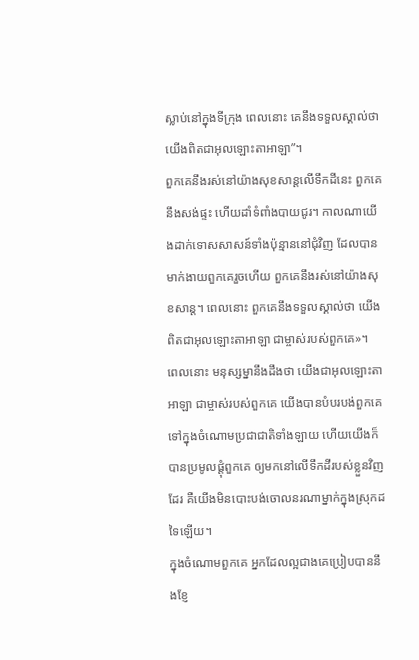ស្លាប់នៅក្នុងទីក្រុង ពេលនោះ គេនឹងទទួលស្គាល់ថា យើងពិតជាអុលឡោះតាអាឡា”។
ពួកគេនឹងរស់នៅយ៉ាងសុខសាន្តលើទឹកដីនេះ ពួកគេនឹងសង់ផ្ទះ ហើយដាំទំពាំងបាយជូរ។ កាលណាយើងដាក់ទោសសាសន៍ទាំងប៉ុន្មាននៅជុំវិញ ដែលបានមាក់ងាយពួកគេរួចហើយ ពួកគេនឹងរស់នៅយ៉ាងសុខសាន្ត។ ពេលនោះ ពួកគេនឹងទទួលស្គាល់ថា យើងពិតជាអុលឡោះតាអាឡា ជាម្ចាស់របស់ពួកគេ»។
ពេលនោះ មនុស្សម្នានឹងដឹងថា យើងជាអុលឡោះតាអាឡា ជាម្ចាស់របស់ពួកគេ យើងបានបំបរបង់ពួកគេ ទៅក្នុងចំណោមប្រជាជាតិទាំងឡាយ ហើយយើងក៏បានប្រមូលផ្ដុំពួកគេ ឲ្យមកនៅលើទឹកដីរបស់ខ្លួនវិញដែរ គឺយើងមិនបោះបង់ចោលនរណាម្នាក់ក្នុងស្រុកដទៃឡើយ។
ក្នុងចំណោមពួកគេ អ្នកដែលល្អជាងគេប្រៀបបាននឹងខ្ញែ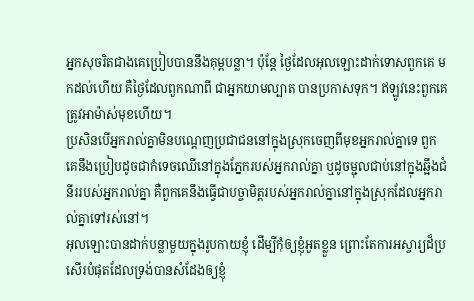អ្នកសុចរិតជាងគេប្រៀបបាននឹងគុម្ពបន្លា។ ប៉ុន្តែ ថ្ងៃដែលអុលឡោះដាក់ទោសពួកគេ មកដល់ហើយ គឺថ្ងៃដែលពួកណាពី ជាអ្នកយាមល្បាត បានប្រកាសទុក។ ឥឡូវនេះពួកគេត្រូវអាម៉ាស់មុខហើយ។
ប្រសិនបើអ្នករាល់គ្នាមិនបណ្តេញប្រជាជននៅក្នុងស្រុកចេញពីមុខអ្នករាល់គ្នាទេ ពួកគេនឹងប្រៀបដូចជាកំទេចឈើនៅក្នុងភ្នែករបស់អ្នករាល់គ្នា ឬដូចម្ជុលជាប់នៅក្នុងឆ្អឹងជំនីររបស់អ្នករាល់គ្នា គឺពួកគេនឹងធ្វើជាបច្ចាមិត្តរបស់អ្នករាល់គ្នានៅក្នុងស្រុកដែលអ្នករាល់គ្នាទៅរស់នៅ។
អុលឡោះបានដាក់បន្លាមួយក្នុងរូបកាយខ្ញុំ ដើម្បីកុំឲ្យខ្ញុំអួតខ្លួន ព្រោះតែការអស្ចារ្យដ៏ប្រសើរបំផុតដែលទ្រង់បានសំដែងឲ្យខ្ញុំ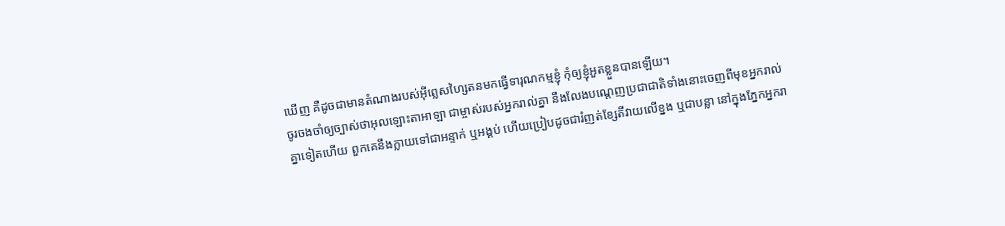ឃើញ គឺដូចជាមានតំណាងរបស់អ៊ីព្លេសហ្សៃតនមកធ្វើទារុណកម្មខ្ញុំ កុំឲ្យខ្ញុំអួតខ្លួនបានឡើយ។
ចូរចងចាំឲ្យច្បាស់ថាអុលឡោះតាអាឡា ជាម្ចាស់របស់អ្នករាល់គ្នា នឹងលែងបណ្តេញប្រជាជាតិទាំងនោះចេញពីមុខអ្នករាល់គ្នាទៀតហើយ ពួកគេនឹងក្លាយទៅជាអន្ទាក់ ឬអង្គប់ ហើយប្រៀបដូចជារំញត់ខ្សែតីវាយលើខ្នង ឬជាបន្លា នៅក្នុងភ្នែកអ្នករា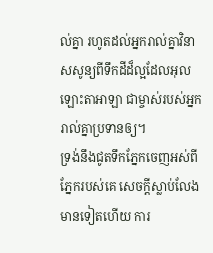ល់គ្នា រហូតដល់អ្នករាល់គ្នាវិនាសសូន្យពីទឹកដីដ៏ល្អដែលអុលឡោះតាអាឡា ជាម្ចាស់របស់អ្នករាល់គ្នាប្រទានឲ្យ។
ទ្រង់នឹងជូតទឹកភ្នែកចេញអស់ពីភ្នែករបស់គេ សេចក្ដីស្លាប់លែងមានទៀតហើយ ការ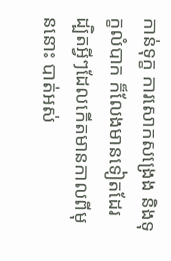កាន់ទុក្ខ ការសោកសង្រេង និងទុក្ខលំបាក ក៏លែងមានទៀតដែរ ដ្បិតអ្វីៗដែលកើតមានកាលពីមុននោះ បាត់អស់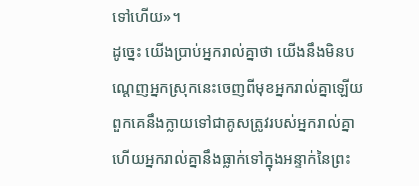ទៅហើយ»។
ដូច្នេះ យើងប្រាប់អ្នករាល់គ្នាថា យើងនឹងមិនបណ្តេញអ្នកស្រុកនេះចេញពីមុខអ្នករាល់គ្នាឡើយ ពួកគេនឹងក្លាយទៅជាគូសត្រូវរបស់អ្នករាល់គ្នា ហើយអ្នករាល់គ្នានឹងធ្លាក់ទៅក្នុងអន្ទាក់នៃព្រះ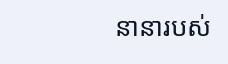នានារបស់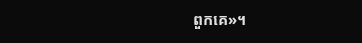ពួកគេ»។